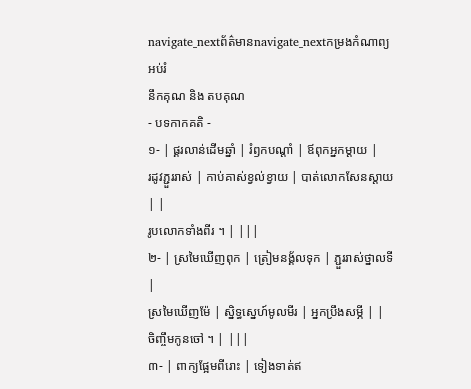navigate_nextព័ត៌មានnavigate_nextកម្រងកំណាព្យអប់រំ
នឹកគុណ និង តបគុណ
- បទកាកគតិ -
១- | ផ្គរលាន់ដើមឆ្នាំ | រំឭកបណ្តាំ | ឪពុកអ្នកម្តាយ |
រដូវភ្ជួររាស់ | កាប់គាស់ខ្វល់ខ្វាយ | បាត់លោកសែនស្តាយ | |
រូបលោកទាំងពីរ ។ | |||
២- | ស្រមៃឃើញពុក | ត្រៀមនង្គ័លទុក | ភ្ជួររាស់ថ្នាលទី |
ស្រមៃឃើញម៉ែ | ស្និទ្ធស្នេហ៍មូលមីរ | អ្នកប្រឹងសម្ភី | |
ចិញ្ចឹមកូនចៅ ។ | |||
៣- | ពាក្យផ្អែមពីរោះ | ទៀងទាត់ឥ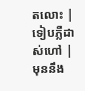តលោះ | ទៀបភ្លឺដាស់ហៅ |
មុននឹង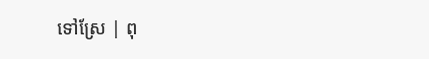ទៅស្រែ | ពុ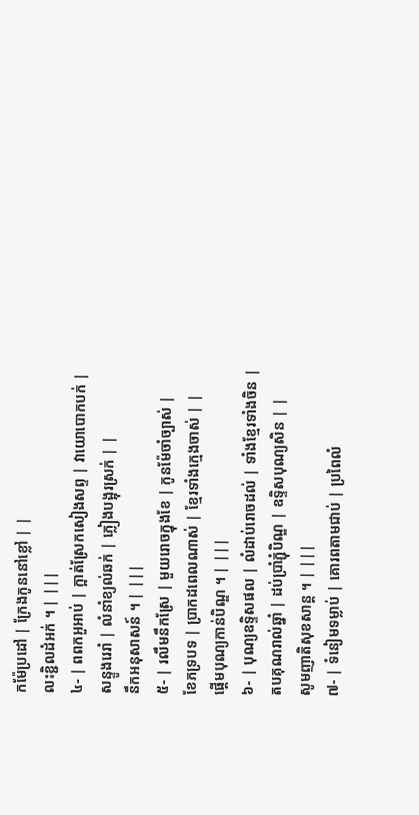កម៉ែប្រដៅ | ក្រែងកូននៅខ្លៅ | |
លះខ្ជិលដំអក់ ។ | |||
៤- | ពពកអួអាប់ | ក្អាត់ស្រែកសៀងសព្ទ | វាយោបោកបក់ |
សន្ទូងរេរាំ | លំនាំខ្យល់ឆក់ | ភ្លៀងបង្អុរស្រក់ | |
នឹកអនុសាសន៍ ។ | |||
៥- | រលឹមនឹកស្រែ | មួយរោចក្នុងខែ | កូនម៉ែចាំច្បាស់ |
ខែភទ្របទ | ប្រាកដពេលណាស់ | ខ្មែរទាំងក្មេងចាស់ | |
ផ្តើមបុណ្យកាន់បិណ្ឌ ។ | |||
៦- | បុណ្យឧទ្ទិសផល | លំដាប់រោចដល់ | ទាំងខ្មែរទាំងចិន |
តបគុណរាល់ឆ្នាំ | ដប់ប្រាំភ្ជុំបិណ្ឌ | ឧទ្ទិសបុណ្យសិន | |
សូមញាតិសុខសាន្ត ។ | |||
៧- | ទំនៀមទម្លាប់ | គោរពតាមជាប់ | ប្រពៃលំ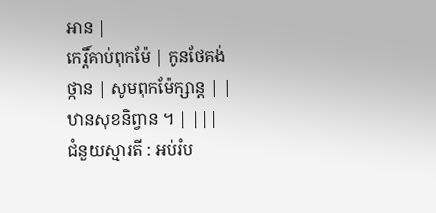អាន |
កេរ្តិ៍គាប់ពុកម៉ែ | កូនថែគង់ថ្កាន | សូមពុកម៉ែក្សាន្ត | |
ឋានសុខនិព្វាន ។ | |||
ជំនួយស្មារតី : អប់រំប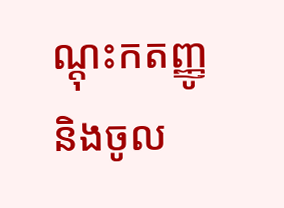ណ្តុះកតញ្ញូ និងចូល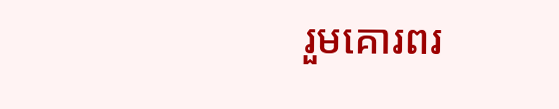រួមគោរពរ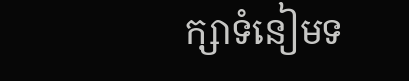ក្សាទំនៀមទ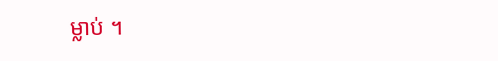ម្លាប់ ។